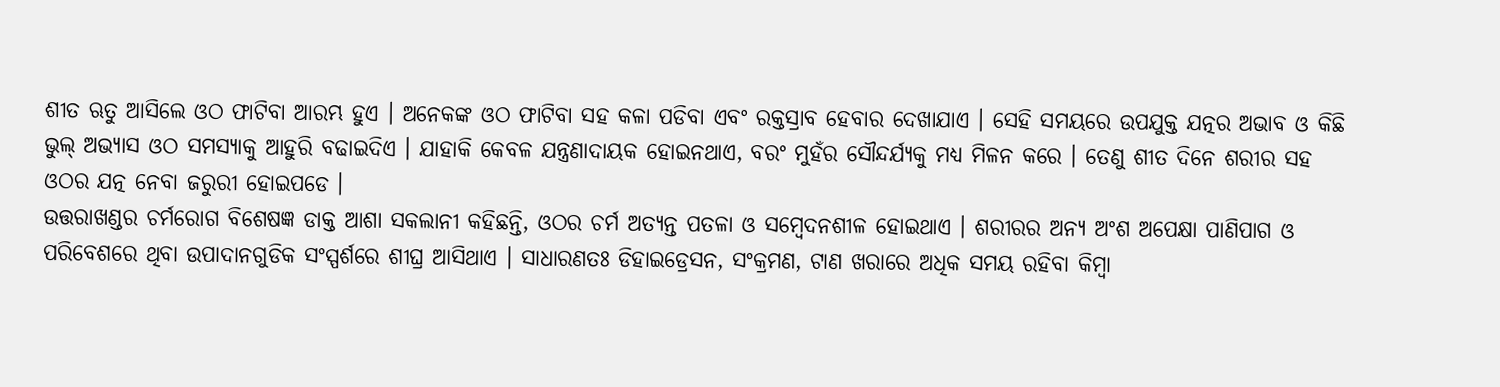ଶୀତ ଋତୁ ଆସିଲେ ଓଠ ଫାଟିବା ଆରମ୍ଭ ହୁଏ । ଅନେକଙ୍କ ଓଠ ଫାଟିବା ସହ କଳା ପଡିବା ଏବଂ ରକ୍ତସ୍ରାବ ହେବାର ଦେଖାଯାଏ । ସେହି ସମୟରେ ଉପଯୁକ୍ତ ଯତ୍ନର ଅଭାବ ଓ କିଛି ଭୁଲ୍ ଅଭ୍ୟାସ ଓଠ ସମସ୍ୟାକୁ ଆହୁରି ବଢାଇଦିଏ । ଯାହାକି କେବଳ ଯନ୍ତ୍ରଣାଦାୟକ ହୋଇନଥାଏ, ବରଂ ମୁହଁର ସୌନ୍ଦର୍ଯ୍ୟକୁ ମଧ୍ୟ ମିଳନ କରେ । ତେଣୁ ଶୀତ ଦିନେ ଶରୀର ସହ ଓଠର ଯତ୍ନ ନେବା ଜରୁରୀ ହୋଇପଡେ ।
ଉତ୍ତରାଖଣ୍ଡର ଚର୍ମରୋଗ ବିଶେଷଜ୍ଞ ଡାକ୍ତ ଆଶା ସକଲାନୀ କହିଛନ୍ତି, ଓଠର ଚର୍ମ ଅତ୍ୟନ୍ତ ପତଳା ଓ ସମ୍ବେଦନଶୀଳ ହୋଇଥାଏ । ଶରୀରର ଅନ୍ୟ ଅଂଶ ଅପେକ୍ଷା ପାଣିପାଗ ଓ ପରିବେଶରେ ଥିବା ଉପାଦାନଗୁଡିକ ସଂସ୍ପର୍ଶରେ ଶୀଘ୍ର ଆସିଥାଏ । ସାଧାରଣତଃ ଡିହାଇଡ୍ରେସନ, ସଂକ୍ରମଣ, ଟାଣ ଖରାରେ ଅଧିକ ସମୟ ରହିବା କିମ୍ବା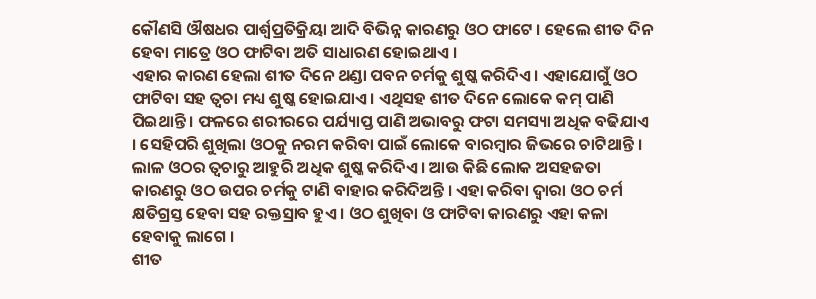କୌଣସି ଔଷଧର ପାର୍ଶ୍ବପ୍ରତିକ୍ରିୟା ଆଦି ବିଭିନ୍ନ କାରଣରୁ ଓଠ ଫାଟେ । ହେଲେ ଶୀତ ଦିନ ହେବା ମାତ୍ରେ ଓଠ ଫାଟିବା ଅତି ସାଧାରଣ ହୋଇଥାଏ ।
ଏହାର କାରଣ ହେଲା ଶୀତ ଦିନେ ଥଣ୍ଡା ପବନ ଚର୍ମକୁ ଶୁଷ୍କ କରିଦିଏ । ଏହାଯୋଗୁଁ ଓଠ ଫାଟିବା ସହ ତ୍ବଚା ମଧ୍ୟ ଶୁଷ୍କ ହୋଇଯାଏ । ଏଥିସହ ଶୀତ ଦିନେ ଲୋକେ କମ୍ ପାଣି ପିଇଥାନ୍ତି । ଫଳରେ ଶରୀରରେ ପର୍ଯ୍ୟାପ୍ତ ପାଣି ଅଭାବରୁ ଫଟା ସମସ୍ୟା ଅଧିକ ବଢିଯାଏ । ସେହିପରି ଶୁଖିଲା ଓଠକୁ ନରମ କରିବା ପାଇଁ ଲୋକେ ବାରମ୍ବାର ଜିଭରେ ଚାଟିଥାନ୍ତି । ଲାଳ ଓଠର ତ୍ବଚାରୁ ଆହୁରି ଅଧିକ ଶୁଷ୍କ କରିଦିଏ । ଆଉ କିଛି ଲୋକ ଅସହଜତା କାରଣରୁ ଓଠ ଉପର ଚର୍ମକୁ ଟାଣି ବାହାର କରିଦିଅନ୍ତି । ଏହା କରିବା ଦ୍ବାରା ଓଠ ଚର୍ମ କ୍ଷତିଗ୍ରସ୍ତ ହେବା ସହ ରକ୍ତସ୍ରାବ ହୁଏ । ଓଠ ଶୁଖିବା ଓ ଫାଟିବା କାରଣରୁ ଏହା କଳା ହେବାକୁ ଲାଗେ ।
ଶୀତ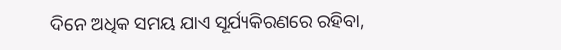ଦିନେ ଅଧିକ ସମୟ ଯାଏ ସୂର୍ଯ୍ୟକିରଣରେ ରହିବା,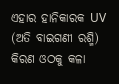ଏହାର ହାନିକାରକ UV (ଅତି ବାଇଗଣୀ ରଶ୍ମି) କିରଣ ଓଠକୁ କଳା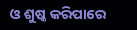ଓ ଶୁଷ୍କ କରିପାରେ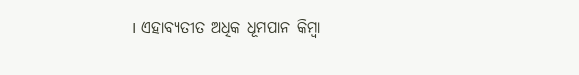। ଏହାବ୍ୟତୀତ ଅଧିକ ଧୂମପାନ କିମ୍ବା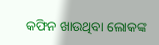କଫିନ ଖାଉଥିବା ଲୋକଙ୍କ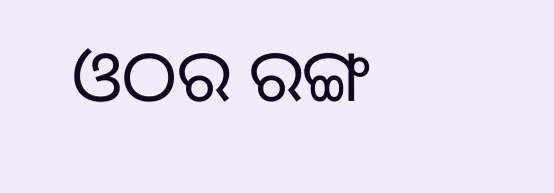ଓଠର ରଙ୍ଗ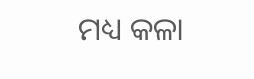ମଧ୍ୟ କଳା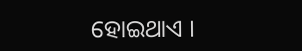ହୋଇଥାଏ ।